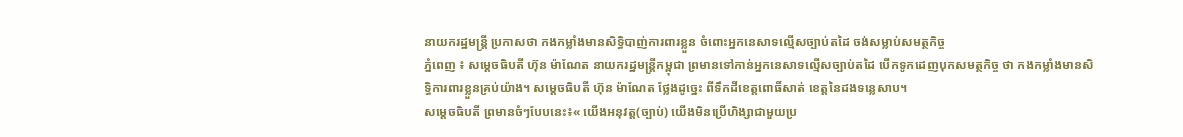នាយករដ្ឋមន្ត្រី ប្រកាសថា កងកម្លាំងមានសិទ្ធិបាញ់ការពារខ្លួន ចំពោះអ្នកនេសាទល្មើសច្បាប់តដៃ ចង់សម្លាប់សមត្ថកិច្ច
ភ្នំពេញ ៖ សម្ដេចធិបតី ហ៊ុន ម៉ាណែត នាយករដ្ឋមន្ត្រីកម្ពុជា ព្រមានទៅកាន់អ្នកនេសាទល្មើសច្បាប់តដៃ បើកទូកដេញបុកសមត្ថកិច្ច ថា កងកម្លាំងមានសិទ្ធិការពារខ្លួនគ្រប់យ៉ាង។ សម្ដេចធិបតី ហ៊ុន ម៉ាណែត ថ្លែងដូច្នេះ ពីទឹកដីខេត្តពោធិ៍សាត់ ខេត្តនៃដងទន្លេសាប។
សម្ដេចធិបតី ព្រមានចំៗបែបនេះ៖« យើងអនុវត្ត(ច្បាប់) យើងមិនប្រើហិង្សាជាមួយប្រ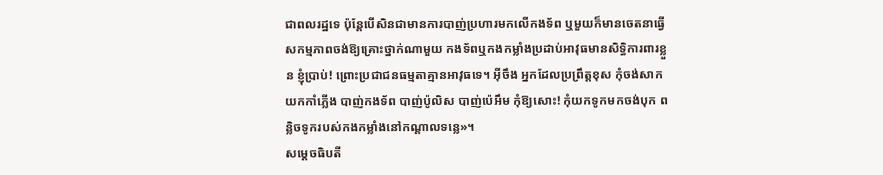ជាពលរដ្ឋទេ ប៉ុន្តែបើសិនជាមានការបាញ់ប្រហារមកលើកងទ័ព ឬមួយក៏មានចេតនាធ្វើសកម្មភាពចង់ឱ្យគ្រោះថ្នាក់ណាមួយ កងទ័ពឬកងកម្លាំងប្រដាប់អាវុធមានសិទ្ធិការពារខ្លួន ខ្ញុំប្រាប់! ព្រោះប្រជាជនធម្មតាគ្មានអាវុធទេ។ អ៊ីចឹង អ្នកដែលប្រព្រឹត្តខុស កុំចង់សាកយកកាំភ្លើង បាញ់កងទ័ព បាញ់ប៉ូលិស បាញ់ប៉េអឹម កុំឱ្យសោះ! កុំយកទូកមកចង់បុក ពន្លិចទូករបស់កងកម្លាំងនៅកណ្ដាលទន្លេ»។
សម្ដេចធិបតី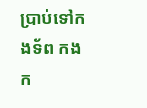ប្រាប់ទៅកងទ័ព កងក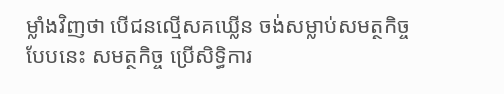ម្លាំងវិញថា បើជនល្មើសគឃ្លើន ចង់សម្លាប់សមត្ថកិច្ចបែបនេះ សមត្ថកិច្ច ប្រើសិទ្ធិការ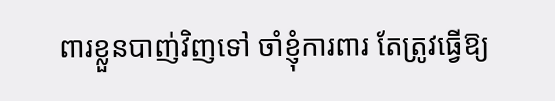ពារខ្លួនបាញ់វិញទៅ ចាំខ្ញុំការពារ តែត្រូវធ្វើឱ្យ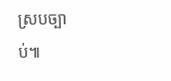ស្របច្បាប់៕